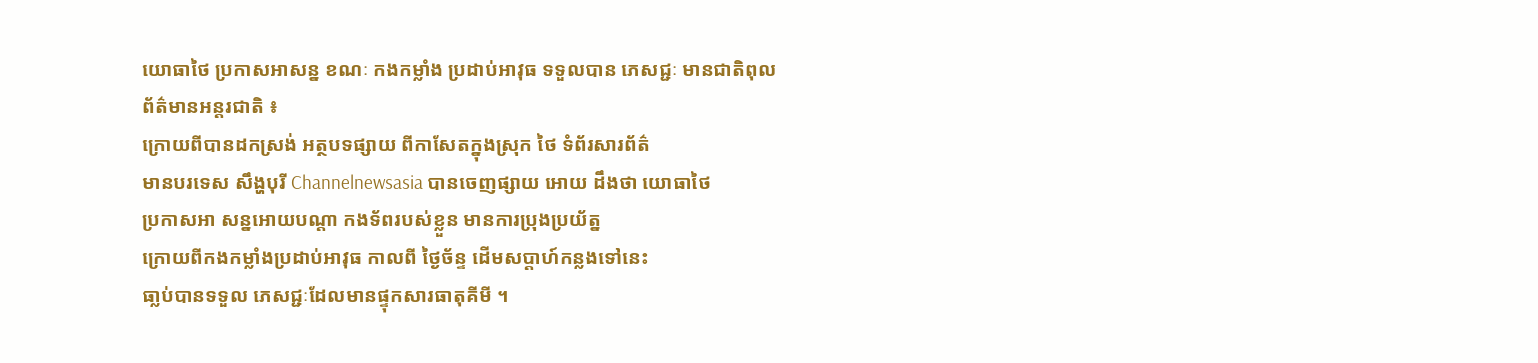យោធាថៃ ប្រកាសអាសន្ន ខណៈ កងកម្លាំង ប្រដាប់អាវុធ ទទួលបាន ភេសជ្ជៈ មានជាតិពុល
ព័ត៌មានអន្តរជាតិ ៖
ក្រោយពីបានដកស្រង់ អត្ថបទផ្សាយ ពីកាសែតក្នុងស្រុក ថៃ ទំព័រសារព័ត៌
មានបរទេស សឹង្ហបុរី Channelnewsasia បានចេញផ្សាយ អោយ ដឹងថា យោធាថៃ
ប្រកាសអា សន្នអោយបណ្តា កងទ័ពរបស់ខ្លួន មានការប្រុងប្រយ័ត្ន
ក្រោយពីកងកម្លាំងប្រដាប់អាវុធ កាលពី ថ្ងៃច័ន្ទ ដើមសប្តាហ៍កន្លងទៅនេះ
ធា្លប់បានទទួល ភេសជ្ជៈដែលមានផ្ទុកសារធាតុគីមី ។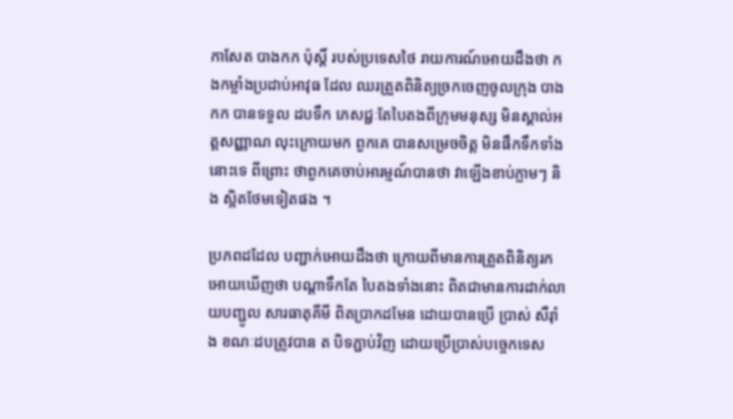កាសែត បាងកក ប៉ុស្តិ៍ របស់ប្រទេសថៃ រាយការណ៍អោយដឹងថា កងកម្លាំងប្រដាប់អាវុធ ដែល ឈរត្រួតពិនិត្យច្រកចេញចូលក្រុង បាងកក បានទទួល ដបទឹក ភេសជ្ជៈតែបៃតងពីក្រុមមនុស្ស មិនស្គាល់អត្តសញ្ញាណ លុះក្រោយមក ពួកគេ បានសម្រេចចិត្ត មិនផឹកទឹកទាំងនោះទេ ពីព្រោះ ថាពួកគេចាប់អារម្មណ៍បានថា វាឡើងខាប់ភ្លាមៗ និង ស្អិតថែមទៀតផង ។

ប្រភពដដែល បញ្ជាក់អោយដឹងថា ក្រោយពីមានការត្រួតពិនិត្យរកអោយឃើញថា បណ្តាទឹកតែ បៃតងទាំងនោះ ពិតជាមានការដាក់លាយបញ្ជូល សារធាតុគីមី ពិតប្រាកដមែន ដោយបានប្រើ ប្រាស់ សឺរ៉ាំង ខណៈដបត្រូវបាន ត បិទភ្ជាប់វិញ ដោយប្រើប្រាស់បច្ចេកទេស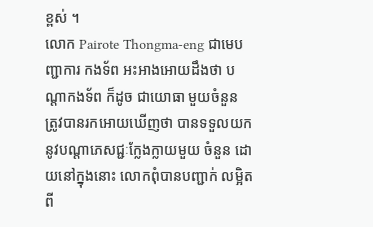ខ្ពស់ ។
លោក Pairote Thongma-eng ជាមេបញ្ជាការ កងទ័ព អះអាងអោយដឹងថា បណ្តាកងទ័ព ក៏ដូច ជាយោធា មួយចំនួន ត្រូវបានរកអោយឃើញថា បានទទួលយកនូវបណ្តាភេសជ្ជៈក្លែងក្លាយមួយ ចំនួន ដោយនៅក្នុងនោះ លោកពុំបានបញ្ជាក់ លម្អិត ពី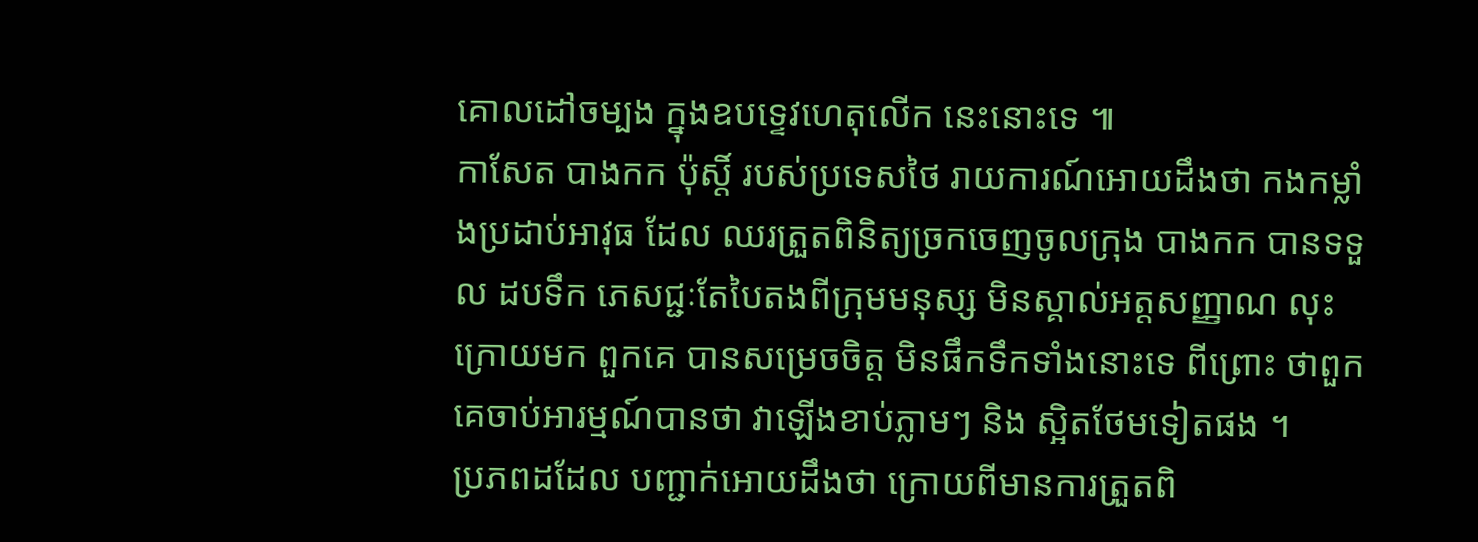គោលដៅចម្បង ក្នុងឧបទ្ទេវហេតុលើក នេះនោះទេ ៕
កាសែត បាងកក ប៉ុស្តិ៍ របស់ប្រទេសថៃ រាយការណ៍អោយដឹងថា កងកម្លាំងប្រដាប់អាវុធ ដែល ឈរត្រួតពិនិត្យច្រកចេញចូលក្រុង បាងកក បានទទួល ដបទឹក ភេសជ្ជៈតែបៃតងពីក្រុមមនុស្ស មិនស្គាល់អត្តសញ្ញាណ លុះក្រោយមក ពួកគេ បានសម្រេចចិត្ត មិនផឹកទឹកទាំងនោះទេ ពីព្រោះ ថាពួកគេចាប់អារម្មណ៍បានថា វាឡើងខាប់ភ្លាមៗ និង ស្អិតថែមទៀតផង ។
ប្រភពដដែល បញ្ជាក់អោយដឹងថា ក្រោយពីមានការត្រួតពិ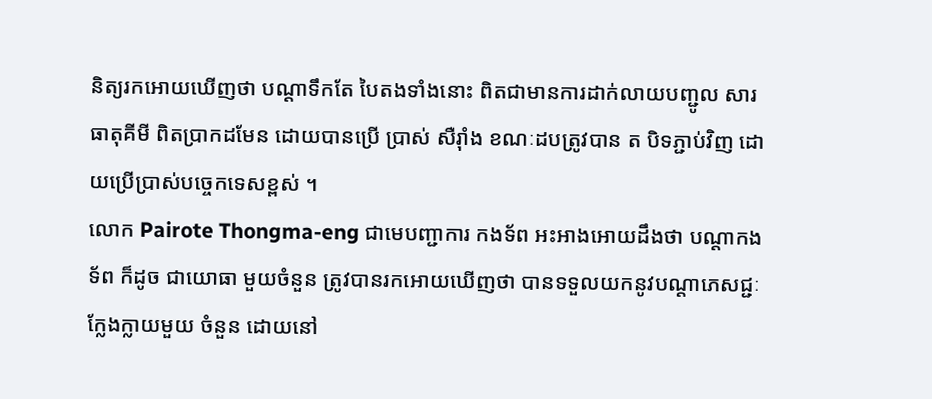និត្យរកអោយឃើញថា បណ្តាទឹកតែ បៃតងទាំងនោះ ពិតជាមានការដាក់លាយបញ្ជូល សារធាតុគីមី ពិតប្រាកដមែន ដោយបានប្រើ ប្រាស់ សឺរ៉ាំង ខណៈដបត្រូវបាន ត បិទភ្ជាប់វិញ ដោយប្រើប្រាស់បច្ចេកទេសខ្ពស់ ។
លោក Pairote Thongma-eng ជាមេបញ្ជាការ កងទ័ព អះអាងអោយដឹងថា បណ្តាកងទ័ព ក៏ដូច ជាយោធា មួយចំនួន ត្រូវបានរកអោយឃើញថា បានទទួលយកនូវបណ្តាភេសជ្ជៈក្លែងក្លាយមួយ ចំនួន ដោយនៅ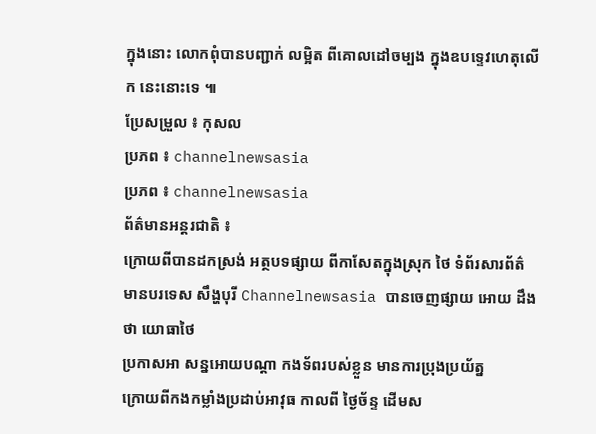ក្នុងនោះ លោកពុំបានបញ្ជាក់ លម្អិត ពីគោលដៅចម្បង ក្នុងឧបទ្ទេវហេតុលើក នេះនោះទេ ៕
ប្រែសម្រួល ៖ កុសល
ប្រភព ៖ channelnewsasia
ប្រភព ៖ channelnewsasia
ព័ត៌មានអន្តរជាតិ ៖
ក្រោយពីបានដកស្រង់ អត្ថបទផ្សាយ ពីកាសែតក្នុងស្រុក ថៃ ទំព័រសារព័ត៌
មានបរទេស សឹង្ហបុរី Channelnewsasia បានចេញផ្សាយ អោយ ដឹងថា យោធាថៃ
ប្រកាសអា សន្នអោយបណ្តា កងទ័ពរបស់ខ្លួន មានការប្រុងប្រយ័ត្ន
ក្រោយពីកងកម្លាំងប្រដាប់អាវុធ កាលពី ថ្ងៃច័ន្ទ ដើមស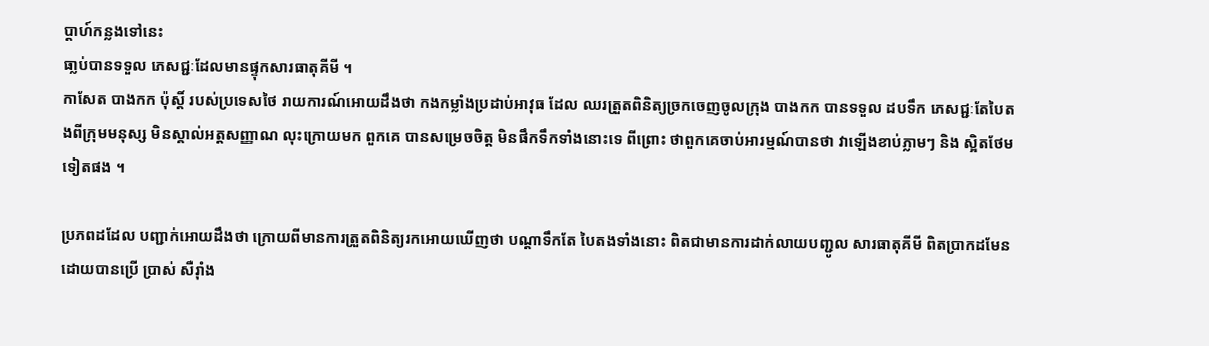ប្តាហ៍កន្លងទៅនេះ
ធា្លប់បានទទួល ភេសជ្ជៈដែលមានផ្ទុកសារធាតុគីមី ។
កាសែត បាងកក ប៉ុស្តិ៍ របស់ប្រទេសថៃ រាយការណ៍អោយដឹងថា កងកម្លាំងប្រដាប់អាវុធ ដែល ឈរត្រួតពិនិត្យច្រកចេញចូលក្រុង បាងកក បានទទួល ដបទឹក ភេសជ្ជៈតែបៃតងពីក្រុមមនុស្ស មិនស្គាល់អត្តសញ្ញាណ លុះក្រោយមក ពួកគេ បានសម្រេចចិត្ត មិនផឹកទឹកទាំងនោះទេ ពីព្រោះ ថាពួកគេចាប់អារម្មណ៍បានថា វាឡើងខាប់ភ្លាមៗ និង ស្អិតថែមទៀតផង ។

ប្រភពដដែល បញ្ជាក់អោយដឹងថា ក្រោយពីមានការត្រួតពិនិត្យរកអោយឃើញថា បណ្តាទឹកតែ បៃតងទាំងនោះ ពិតជាមានការដាក់លាយបញ្ជូល សារធាតុគីមី ពិតប្រាកដមែន ដោយបានប្រើ ប្រាស់ សឺរ៉ាំង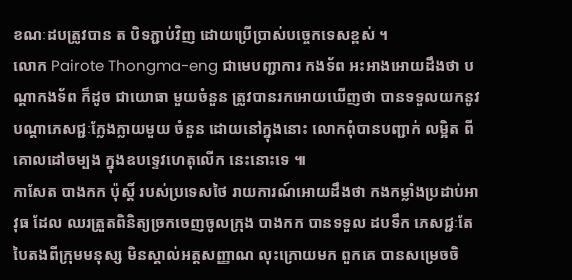ខណៈដបត្រូវបាន ត បិទភ្ជាប់វិញ ដោយប្រើប្រាស់បច្ចេកទេសខ្ពស់ ។
លោក Pairote Thongma-eng ជាមេបញ្ជាការ កងទ័ព អះអាងអោយដឹងថា បណ្តាកងទ័ព ក៏ដូច ជាយោធា មួយចំនួន ត្រូវបានរកអោយឃើញថា បានទទួលយកនូវបណ្តាភេសជ្ជៈក្លែងក្លាយមួយ ចំនួន ដោយនៅក្នុងនោះ លោកពុំបានបញ្ជាក់ លម្អិត ពីគោលដៅចម្បង ក្នុងឧបទ្ទេវហេតុលើក នេះនោះទេ ៕
កាសែត បាងកក ប៉ុស្តិ៍ របស់ប្រទេសថៃ រាយការណ៍អោយដឹងថា កងកម្លាំងប្រដាប់អាវុធ ដែល ឈរត្រួតពិនិត្យច្រកចេញចូលក្រុង បាងកក បានទទួល ដបទឹក ភេសជ្ជៈតែបៃតងពីក្រុមមនុស្ស មិនស្គាល់អត្តសញ្ញាណ លុះក្រោយមក ពួកគេ បានសម្រេចចិ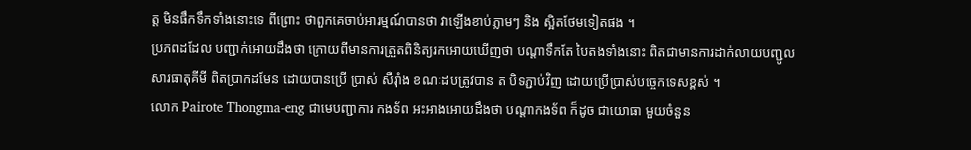ត្ត មិនផឹកទឹកទាំងនោះទេ ពីព្រោះ ថាពួកគេចាប់អារម្មណ៍បានថា វាឡើងខាប់ភ្លាមៗ និង ស្អិតថែមទៀតផង ។
ប្រភពដដែល បញ្ជាក់អោយដឹងថា ក្រោយពីមានការត្រួតពិនិត្យរកអោយឃើញថា បណ្តាទឹកតែ បៃតងទាំងនោះ ពិតជាមានការដាក់លាយបញ្ជូល សារធាតុគីមី ពិតប្រាកដមែន ដោយបានប្រើ ប្រាស់ សឺរ៉ាំង ខណៈដបត្រូវបាន ត បិទភ្ជាប់វិញ ដោយប្រើប្រាស់បច្ចេកទេសខ្ពស់ ។
លោក Pairote Thongma-eng ជាមេបញ្ជាការ កងទ័ព អះអាងអោយដឹងថា បណ្តាកងទ័ព ក៏ដូច ជាយោធា មួយចំនួន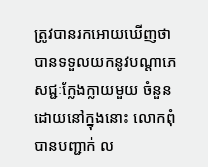ត្រូវបានរកអោយឃើញថា បានទទួលយកនូវបណ្តាភេសជ្ជៈក្លែងក្លាយមួយ ចំនួន ដោយនៅក្នុងនោះ លោកពុំបានបញ្ជាក់ ល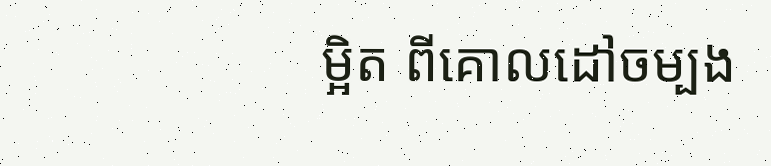ម្អិត ពីគោលដៅចម្បង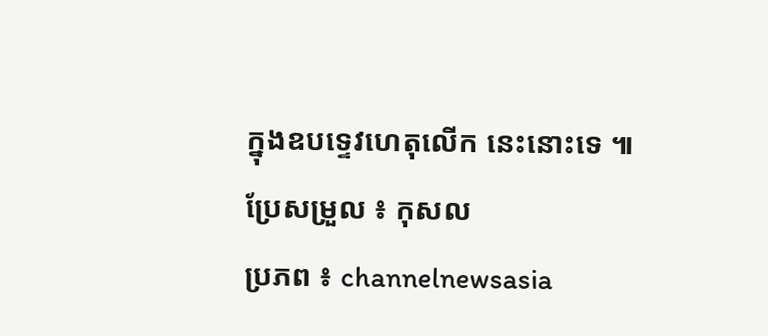ក្នុងឧបទ្ទេវហេតុលើក នេះនោះទេ ៕
ប្រែសម្រួល ៖ កុសល
ប្រភព ៖ channelnewsasia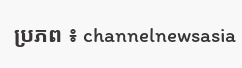ប្រភព ៖ channelnewsasia